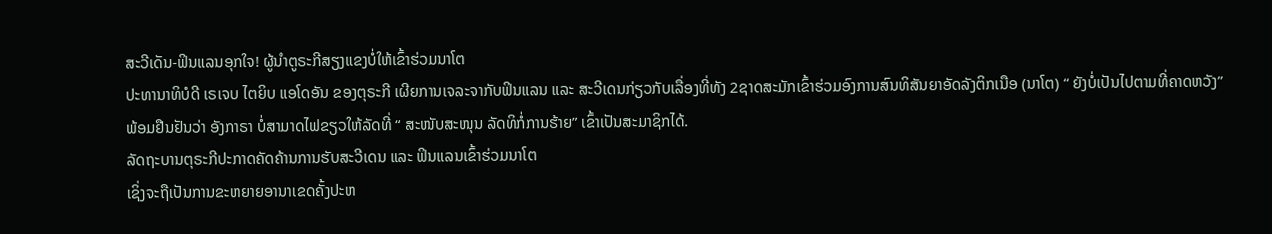ສະວີເດັນ-ຟິນແລນອຸກໃຈ! ຜູ້ນຳຕູຣະກີສຽງແຂງບໍ່ໃຫ້ເຂົ້າຮ່ວມນາໂຕ
ປະທານາທິບໍດີ ເຣເຈບ ໄຕຍິບ ແອໂດອັນ ຂອງຕຸຣະກີ ເຜີຍການເຈລະຈາກັບຟິນແລນ ແລະ ສະວີເດນກ່ຽວກັບເລື່ອງທີ່ທັງ 2ຊາດສະມັກເຂົ້າຮ່ວມອົງການສົນທິສັນຍາອັດລັງຕິກເນືອ (ນາໂຕ) “ ຍັງບໍ່ເປັນໄປຕາມທີ່ຄາດຫວັງ”
ພ້ອມຢືນຢັນວ່າ ອັງກາຣາ ບໍ່ສາມາດໄຟຂຽວໃຫ້ລັດທີ່ “ ສະໜັບສະໜຸນ ລັດທິກໍ່ການຮ້າຍ” ເຂົ້າເປັນສະມາຊິກໄດ້.
ລັດຖະບານຕຸຣະກີປະກາດຄັດຄ້ານການຮັບສະວີເດນ ແລະ ຟິນແລນເຂົ້າຮ່ວມນາໂຕ
ເຊິ່ງຈະຖືເປັນການຂະຫຍາຍອານາເຂດຄັ້ງປະຫ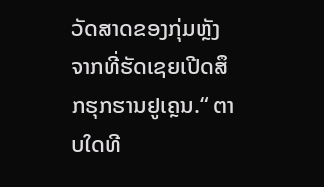ວັດສາດຂອງກຸ່ມຫຼັງຈາກທີ່ຮັດເຊຍເປີດສຶກຮຸກຮານຢູເຄຼນ.“ ຕາບໃດທີ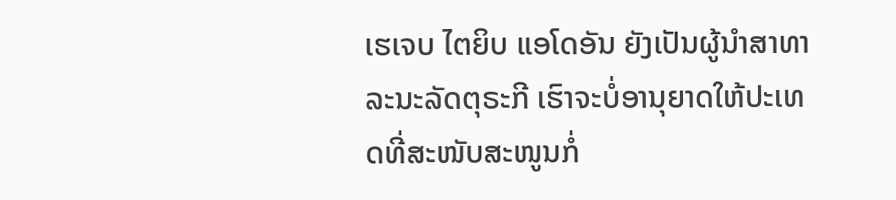ເຮເຈບ ໄຕຍິບ ແອໂດອັນ ຍັງເປັນຜູ້ນໍາສາທາລະນະລັດຕຸຣະກີ ເຮົາຈະບໍ່ອານຸຍາດໃຫ້ປະເທດທີ່ສະໜັບສະໜູນກໍ່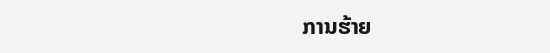ການຮ້າຍ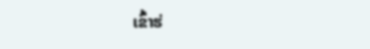ເຂົ້າຮ່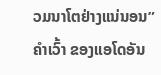ວມນາໂຕຢ່າງແນ່ນອນ” ຄໍາເວົ້າ ຂອງແອໂດອັນ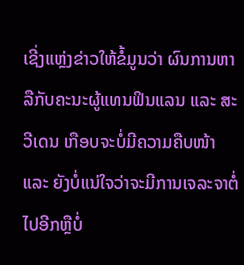ເຊີ່ງແຫຼ່ງຂ່າວໃຫ້ຂໍ້ມູນວ່າ ຜົນການຫາລືກັບຄະນະຜູ້ແທນຟິນແລນ ແລະ ສະວີເດນ ເກືອບຈະບໍ່ມີຄວາມຄືບໜ້າ ແລະ ຍັງບໍ່ແນ່ໃຈວ່າຈະມີການເຈລະຈາຕໍ່ໄປອີກຫຼືບໍ່